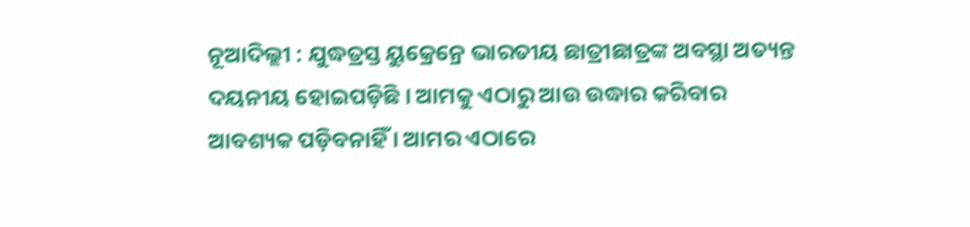ନୂଆଦିଲ୍ଲୀ : ଯୁଦ୍ଧତ୍ରସ୍ତ ୟୁକ୍ରେନ୍ରେ ଭାରତୀୟ ଛାତ୍ରୀଛାତ୍ରଙ୍କ ଅବସ୍ଥା ଅତ୍ୟନ୍ତ ଦୟନୀୟ ହୋଇପଡ଼ିଛି । ଆମକୁ ଏଠାରୁ ଆଉ ଉଦ୍ଧାର କରିବାର ଆବଶ୍ୟକ ପଡ଼ିବନାହିଁ । ଆମର ଏଠାରେ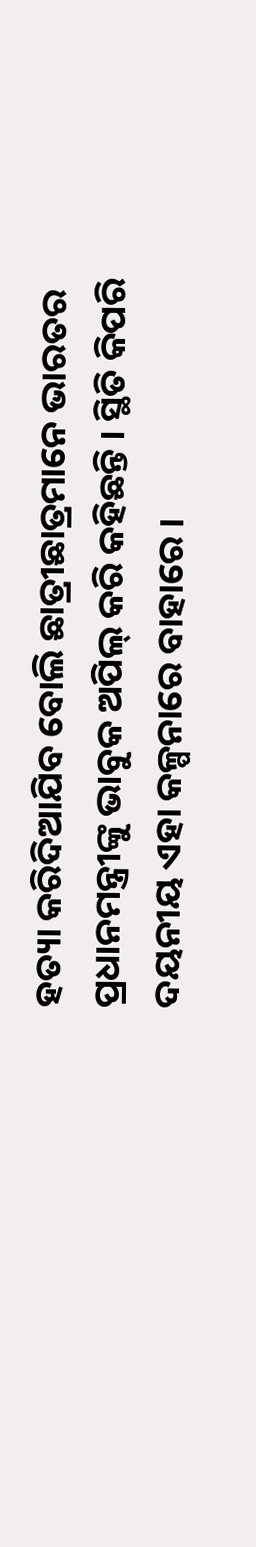ହତ୍ୟା କରିଦିଆଯିବ ବୋଲି ଛାତ୍ରୀଛାତ୍ରମାନେ ଭାରତର ପ୍ରଧାନମନ୍ତ୍ରୀଙ୍କୁ ଭାବୁକ ଅପିଲ୍ କରି କହିଛନ୍ତି । ସ୍ଥିତି କିପରି ଦୟନୀୟ ଏହା କଳ୍ପନାରେ ବାହାରେ ।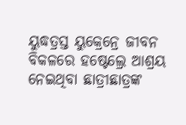ୟୁଦ୍ଧତ୍ରସ୍ତ ୟୁକ୍ରେନ୍ରେ ଜୀବନ ବିକଳରେ ହଷ୍ଟେଲ୍ରେ ଆଶ୍ରୟ ନେଇଥିବା ଛାତ୍ରୀଛାତ୍ରଙ୍କ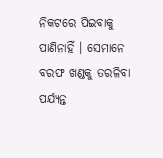ନିକଟରେ ପିଇବାକୁ ପାଣିନାହିଁ । ସେମାନେ ବରଫ ଖଣ୍ଡକୁ ତରଳିବା ପର୍ଯ୍ୟନ୍ତ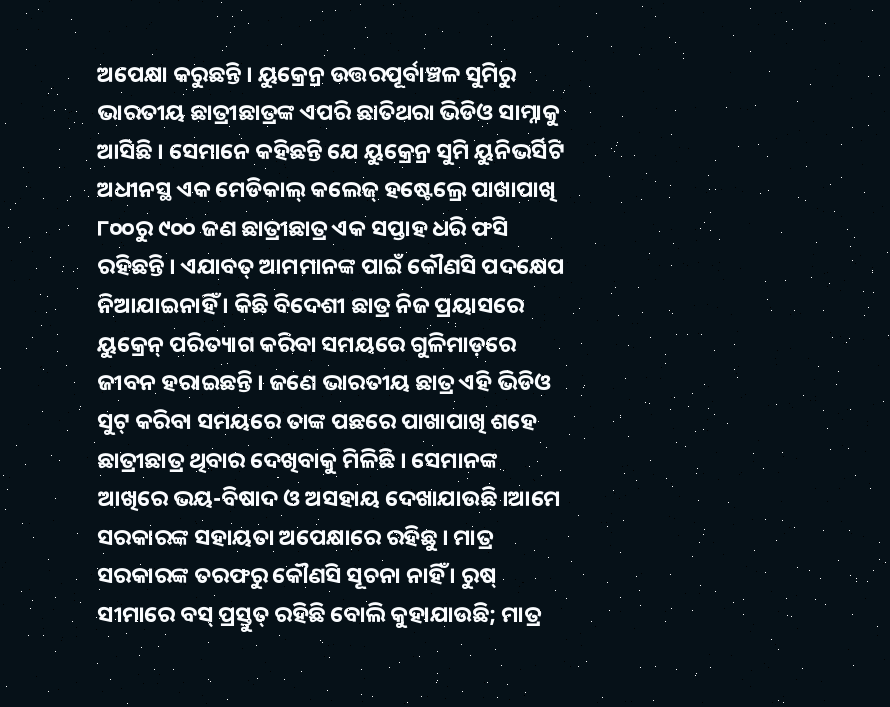ଅପେକ୍ଷା କରୁଛନ୍ତି । ୟୁକ୍ରେନ୍ର ଉତ୍ତରପୂର୍ବାଞ୍ଚଳ ସୁମିରୁ ଭାରତୀୟ ଛାତ୍ରୀଛାତ୍ରଙ୍କ ଏପରି ଛାତିଥରା ଭିଡିଓ ସାମ୍ନାକୁ ଆସିଛି । ସେମାନେ କହିଛନ୍ତି ଯେ ୟୁକ୍ରେନ୍ର ସୁମି ୟୁନିଭର୍ସିଟି ଅଧୀନସ୍ଥ ଏକ ମେଡିକାଲ୍ କଲେଜ୍ ହଷ୍ଟେଲ୍ରେ ପାଖାପାଖି ୮୦୦ରୁ ୯୦୦ ଜଣ ଛାତ୍ରୀଛାତ୍ର ଏକ ସପ୍ତାହ ଧରି ଫସି ରହିଛନ୍ତି । ଏଯାବତ୍ ଆମମାନଙ୍କ ପାଇଁ କୌଣସି ପଦକ୍ଷେପ ନିଆଯାଇନାହିଁ । କିଛି ବିଦେଶୀ ଛାତ୍ର ନିଜ ପ୍ରୟାସରେ ୟୁକ୍ରେନ୍ ପରିତ୍ୟାଗ କରିବା ସମୟରେ ଗୁଳିମାଡ଼ରେ ଜୀବନ ହରାଇଛନ୍ତି । ଜଣେ ଭାରତୀୟ ଛାତ୍ର ଏହି ଭିଡିଓ ସୁଟ୍ କରିବା ସମୟରେ ତାଙ୍କ ପଛରେ ପାଖାପାଖି ଶହେ ଛାତ୍ରୀଛାତ୍ର ଥିବାର ଦେଖିବାକୁ ମିଳିଛି । ସେମାନଙ୍କ ଆଖିରେ ଭୟ-ବିଷାଦ ଓ ଅସହାୟ ଦେଖାଯାଉଛି ।ଆମେ ସରକାରଙ୍କ ସହାୟତା ଅପେକ୍ଷାରେ ରହିଛୁ । ମାତ୍ର ସରକାରଙ୍କ ତରଫରୁ କୌଣସି ସୂଚନା ନାହିଁ । ରୁଷ୍ ସୀମାରେ ବସ୍ ପ୍ରସ୍ତୁତ୍ ରହିଛି ବୋଲି କୁହାଯାଉଛି; ମାତ୍ର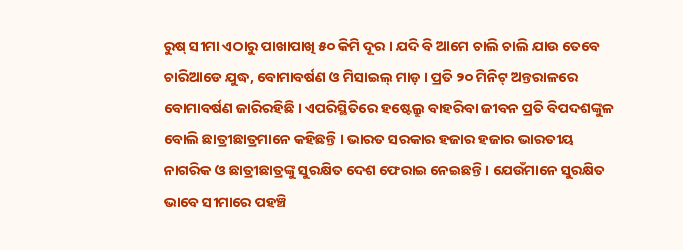ରୁଷ୍ ସୀମା ଏଠାରୁ ପାଖାପାଖି ୫୦ କିମି ଦୂର । ଯଦି ବି ଆମେ ଚାଲି ଚାଲି ଯାଉ ତେବେ ଚାରିଆଡେ ଯୁଦ୍ଧ, ବୋମାବର୍ଷଣ ଓ ମିସାଇଲ୍ ମାଡ଼ । ପ୍ରତି ୨୦ ମିନିଟ୍ ଅନ୍ତରାଳରେ ବୋମାବର୍ଷଣ ଜାରିରହିଛି । ଏପରିସ୍ଥିତିରେ ହଷ୍ଟେଲ୍ରୁ ବାହରିବା ଜୀବନ ପ୍ରତି ବିପଦଶଙ୍କୁଳ ବୋଲି ଛାତ୍ରୀଛାତ୍ରମାନେ କହିଛନ୍ତି । ଭାରତ ସରକାର ହଜାର ହଜାର ଭାରତୀୟ ନାଗରିକ ଓ ଛାତ୍ରୀଛାତ୍ରଙ୍କୁ ସୁରକ୍ଷିତ ଦେଶ ଫେରାଇ ନେଇଛନ୍ତି । ଯେଉଁମାନେ ସୁରକ୍ଷିତ ଭାବେ ସୀମାରେ ପହଞ୍ଚି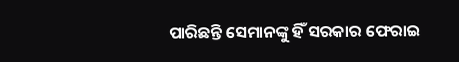ପାରିଛନ୍ତି ସେମାନଙ୍କୁ ହିଁ ସରକାର ଫେରାଇ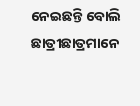ନେଇଛନ୍ତି ବୋଲି ଛାତ୍ରୀଛାତ୍ରମାନେ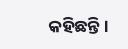କହିଛନ୍ତି ।